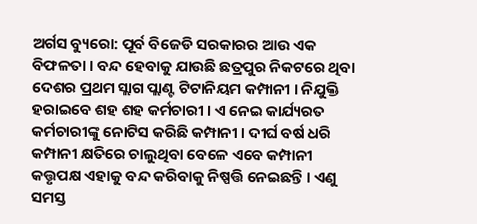ଅର୍ଗସ ବ୍ୟୁରୋ: ପୂର୍ବ ବିଜେଡି ସରକାରର ଆଉ ଏକ ବିଫଳତା । ବନ୍ଦ ହେବାକୁ ଯାଉଛି ଛତ୍ରପୁର ନିକଟରେ ଥିବା ଦେଶର ପ୍ରଥମ ସ୍ଲାଗ ପ୍ଲାଣ୍ଟ ଟିଟାନିୟମ କମ୍ପାନୀ । ନିଯୁକ୍ତି ହରାଇବେ ଶହ ଶହ କର୍ମଚାରୀ । ଏ ନେଇ କାର୍ଯ୍ୟରତ କର୍ମଚାରୀଙ୍କୁ ନୋଟିସ କରିଛି କମ୍ପାନୀ । ଦୀର୍ଘ ବର୍ଷ ଧରି କମ୍ପାନୀ କ୍ଷତିରେ ଚାଲୁଥିବା ବେଳେ ଏବେ କମ୍ପାନୀ କତ୍ତୃପକ୍ଷ ଏହାକୁ ବନ୍ଦ କରିବାକୁ ନିଷ୍ପତ୍ତି ନେଇଛନ୍ତି । ଏଣୁ ସମସ୍ତ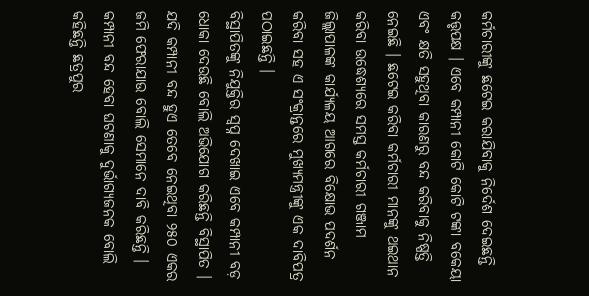କର୍ମଚାରୀଙ୍କୁ ଛଟେଇ କରାଯିବାକୁ ନିର୍ଦେଶ ଦେଇଛନ୍ତି କତ୍ତୃପକ୍ଷ । ଏବେ କମ୍ପାନୀ କୋଟି କୋଟି ଟଙ୍କା ବକେୟା ଏବଂ କ୍ଷତି ସହୁଥିବା କାରଣରୁ ବନ୍ଦ କରିବାକୁ ନିଷ୍ପତ୍ତି ନେଇଛି । ଛଟେଇ କରିବା କର୍ମଚାରୀ ମାନଙ୍କୁ ଥଇଥାନ କରିବା ଉଦ୍ଧେଶ୍ୟରେ ସମସ୍ତ କର୍ମଚାରୀ ଗଞ୍ଜାମ ଜିଲ୍ଲାପାଳଙ୍କ କାର୍ଯ୍ୟଳୟ ଆଗରେ ବିକ୍ଷୋଭ ପଦର୍ଶନ କରିବା ସହ ଏ ସଂକ୍ରାନ୍ତରେ ମୁଖ୍ୟମନ୍ତ୍ରୀଙ୍କୁ ଏକ ଦାବିପତ୍ର ପଠାଇଛନ୍ତି ।
ବିସ୍ଥାପିତଙ୍କୁ ନିଯୁକ୍ତିର ସ୍ବପ୍ନ ଦେଖାଇ ଏବେ କମ୍ପାନୀ ବଡ଼ ଧୋକା ଦେଉଛି ବୋଲି ଅଭିଯୋଗ କରିଛନ୍ତି ବିସ୍ଥାପିତ । ଯଦି କମ୍ପାନୀ ବନ୍ଦ ହୁଏ ତେବେ ନେଇଥିବା ୨୫୦ ଏକର ଜମି ଫେରାଯାଉ ବୋଲି ସେମାନେ ଦାବି କରିଛନ୍ତି । କମ୍ପାନୀ ବନ୍ଦ ହେବା ଘଟଣାକୁ ଦୁର୍ଭାଗ୍ୟଜନକ ବୋଲି କହିଛନ୍ତି ଛତ୍ରପୁର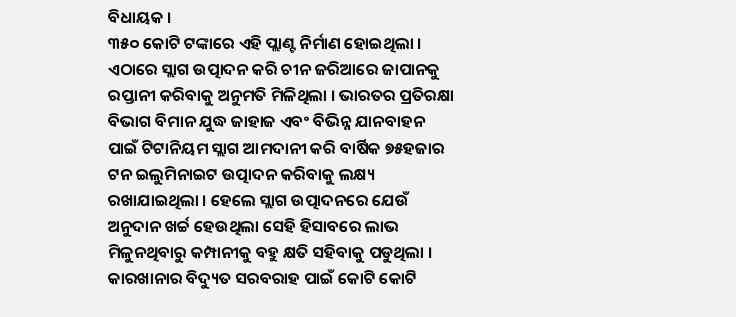ବିଧାୟକ ।
୩୫୦ କୋଟି ଟଙ୍କାରେ ଏହି ପ୍ଲାଣ୍ଟ ନିର୍ମାଣ ହୋଇଥିଲା । ଏଠାରେ ସ୍ଲାଗ ଉତ୍ପାଦନ କରି ଚୀନ ଜରିଆରେ ଜାପାନକୁ ରପ୍ତାନୀ କରିବାକୁ ଅନୁମତି ମିଳିଥିଲା । ଭାରତର ପ୍ରତିରକ୍ଷା ବିଭାଗ ବିମାନ ଯୁଦ୍ଧ ଜାହାଜ ଏବଂ ବିଭିନ୍ନ ଯାନବାହନ ପାଇଁ ଟିଟାନିୟମ ସ୍ଲାଗ ଆମଦାନୀ କରି ବାର୍ଷିକ ୭୫ହଜାର ଟନ ଇଲୁମିନାଇଟ ଉତ୍ପାଦନ କରିବାକୁ ଲକ୍ଷ୍ୟ ରଖାଯାଇଥିଲା । ହେଲେ ସ୍ଲାଗ ଉତ୍ପାଦନରେ ଯେଉଁ ଅନୁଦାନ ଖର୍ଚ୍ଚ ହେଉଥିଲା ସେହି ହିସାବରେ ଲାଭ ମିଳୁନଥିବାରୁ କମ୍ପାନୀକୁ ବହୁ କ୍ଷତି ସହିବାକୁ ପଡୁଥିଲା । କାରଖାନାର ବିଦ୍ୟୁତ ସରବରାହ ପାଇଁ କୋଟି କୋଟି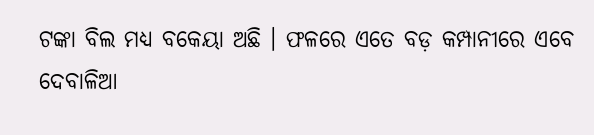ଟଙ୍କା ବିଲ ମଧ୍ୟ ବକେୟା ଅଛି । ଫଳରେ ଏତେ ବଡ଼ କମ୍ପାନୀରେ ଏବେ ଦେବାଳିଆ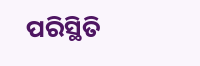ପରିସ୍ଥିତି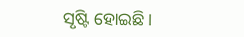ସୃଷ୍ଟି ହୋଇଛି ।